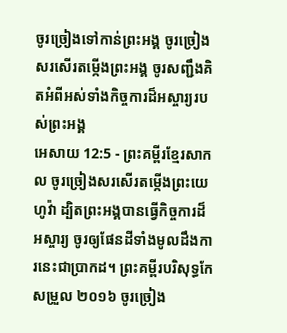ចូរច្រៀងទៅកាន់ព្រះអង្គ ចូរច្រៀងសរសើរតម្កើងព្រះអង្គ ចូរសញ្ជឹងគិតអំពីអស់ទាំងកិច្ចការដ៏អស្ចារ្យរបស់ព្រះអង្គ
អេសាយ 12:5 - ព្រះគម្ពីរខ្មែរសាកល ចូរច្រៀងសរសើរតម្កើងព្រះយេហូវ៉ា ដ្បិតព្រះអង្គបានធ្វើកិច្ចការដ៏អស្ចារ្យ ចូរឲ្យផែនដីទាំងមូលដឹងការនេះជាប្រាកដ។ ព្រះគម្ពីរបរិសុទ្ធកែសម្រួល ២០១៦ ចូរច្រៀង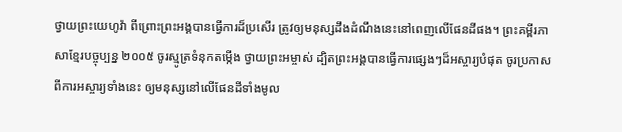ថ្វាយព្រះយេហូវ៉ា ពីព្រោះព្រះអង្គបានធ្វើការដ៏ប្រសើរ ត្រូវឲ្យមនុស្សដឹងដំណឹងនេះនៅពេញលើផែនដីផង។ ព្រះគម្ពីរភាសាខ្មែរបច្ចុប្បន្ន ២០០៥ ចូរស្មូត្រទំនុកតម្កើង ថ្វាយព្រះអម្ចាស់ ដ្បិតព្រះអង្គបានធ្វើការផ្សេងៗដ៏អស្ចារ្យបំផុត ចូរប្រកាសពីការអស្ចារ្យទាំងនេះ ឲ្យមនុស្សនៅលើផែនដីទាំងមូល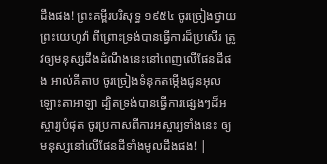ដឹងផង! ព្រះគម្ពីរបរិសុទ្ធ ១៩៥៤ ចូរច្រៀងថ្វាយព្រះយេហូវ៉ា ពីព្រោះទ្រង់បានធ្វើការដ៏ប្រសើរ ត្រូវឲ្យមនុស្សដឹងដំណឹងនេះនៅពេញលើផែនដីផង អាល់គីតាប ចូរច្រៀងទំនុកតម្កើងជូនអុលឡោះតាអាឡា ដ្បិតទ្រង់បានធ្វើការផ្សេងៗដ៏អស្ចារ្យបំផុត ចូរប្រកាសពីការអស្ចារ្យទាំងនេះ ឲ្យមនុស្សនៅលើផែនដីទាំងមូលដឹងផង! |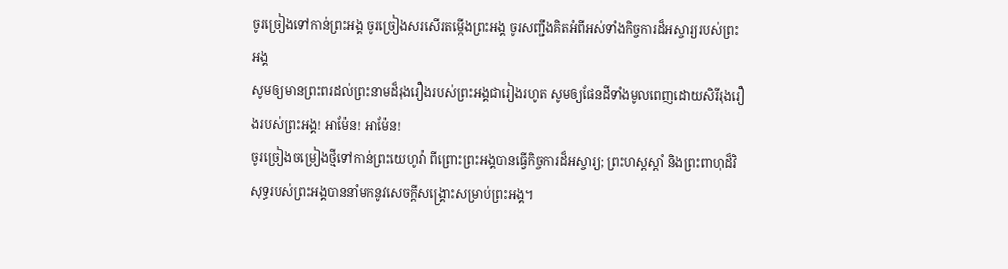ចូរច្រៀងទៅកាន់ព្រះអង្គ ចូរច្រៀងសរសើរតម្កើងព្រះអង្គ ចូរសញ្ជឹងគិតអំពីអស់ទាំងកិច្ចការដ៏អស្ចារ្យរបស់ព្រះអង្គ
សូមឲ្យមានព្រះពរដល់ព្រះនាមដ៏រុងរឿងរបស់ព្រះអង្គជារៀងរហូត សូមឲ្យផែនដីទាំងមូលពេញដោយសិរីរុងរឿងរបស់ព្រះអង្គ! អាម៉ែន! អាម៉ែន!
ចូរច្រៀងចម្រៀងថ្មីទៅកាន់ព្រះយេហូវ៉ា ពីព្រោះព្រះអង្គបានធ្វើកិច្ចការដ៏អស្ចារ្យ; ព្រះហស្តស្ដាំ និងព្រះពាហុដ៏វិសុទ្ធរបស់ព្រះអង្គបាននាំមកនូវសេចក្ដីសង្គ្រោះសម្រាប់ព្រះអង្គ។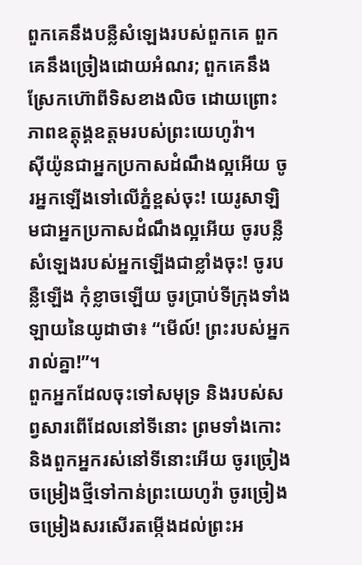ពួកគេនឹងបន្លឺសំឡេងរបស់ពួកគេ ពួកគេនឹងច្រៀងដោយអំណរ; ពួកគេនឹងស្រែកហ៊ោពីទិសខាងលិច ដោយព្រោះភាពឧត្ដុង្គឧត្ដមរបស់ព្រះយេហូវ៉ា។
ស៊ីយ៉ូនជាអ្នកប្រកាសដំណឹងល្អអើយ ចូរអ្នកឡើងទៅលើភ្នំខ្ពស់ចុះ! យេរូសាឡិមជាអ្នកប្រកាសដំណឹងល្អអើយ ចូរបន្លឺសំឡេងរបស់អ្នកឡើងជាខ្លាំងចុះ! ចូរបន្លឺឡើង កុំខ្លាចឡើយ ចូរប្រាប់ទីក្រុងទាំងឡាយនៃយូដាថា៖ “មើល៍! ព្រះរបស់អ្នករាល់គ្នា!”។
ពួកអ្នកដែលចុះទៅសមុទ្រ និងរបស់សព្វសារពើដែលនៅទីនោះ ព្រមទាំងកោះ និងពួកអ្នករស់នៅទីនោះអើយ ចូរច្រៀងចម្រៀងថ្មីទៅកាន់ព្រះយេហូវ៉ា ចូរច្រៀងចម្រៀងសរសើរតម្កើងដល់ព្រះអ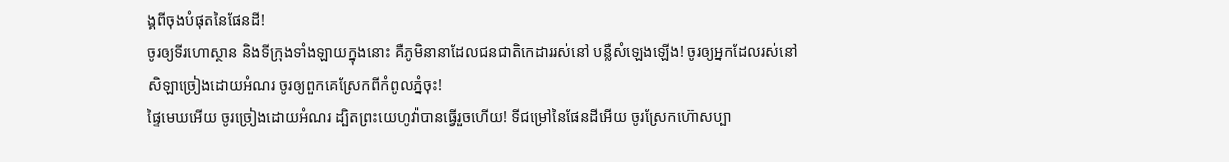ង្គពីចុងបំផុតនៃផែនដី!
ចូរឲ្យទីរហោស្ថាន និងទីក្រុងទាំងឡាយក្នុងនោះ គឺភូមិនានាដែលជនជាតិកេដាររស់នៅ បន្លឺសំឡេងឡើង! ចូរឲ្យអ្នកដែលរស់នៅសិឡាច្រៀងដោយអំណរ ចូរឲ្យពួកគេស្រែកពីកំពូលភ្នំចុះ!
ផ្ទៃមេឃអើយ ចូរច្រៀងដោយអំណរ ដ្បិតព្រះយេហូវ៉ាបានធ្វើរួចហើយ! ទីជម្រៅនៃផែនដីអើយ ចូរស្រែកហ៊ោសប្បា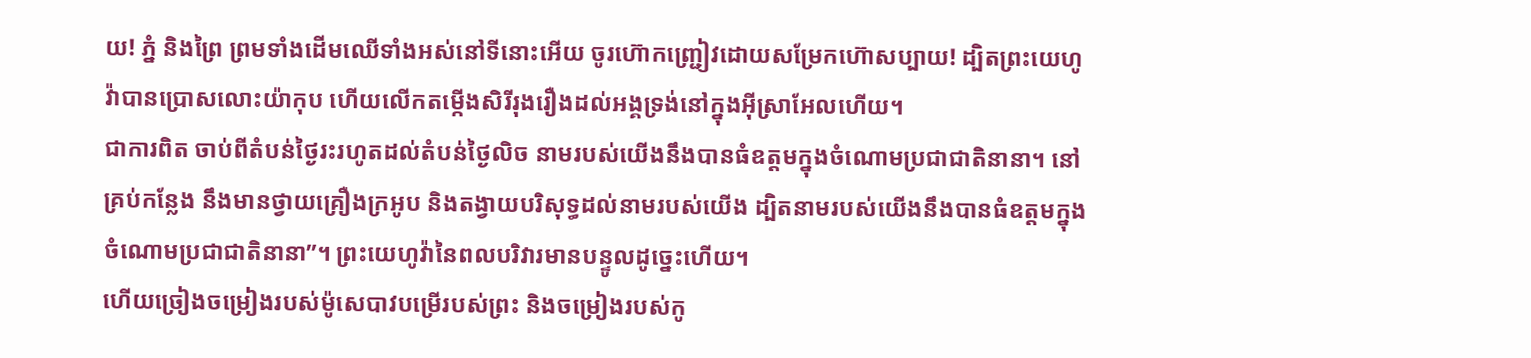យ! ភ្នំ និងព្រៃ ព្រមទាំងដើមឈើទាំងអស់នៅទីនោះអើយ ចូរហ៊ោកញ្ជ្រៀវដោយសម្រែកហ៊ោសប្បាយ! ដ្បិតព្រះយេហូវ៉ាបានប្រោសលោះយ៉ាកុប ហើយលើកតម្កើងសិរីរុងរឿងដល់អង្គទ្រង់នៅក្នុងអ៊ីស្រាអែលហើយ។
ជាការពិត ចាប់ពីតំបន់ថ្ងៃរះរហូតដល់តំបន់ថ្ងៃលិច នាមរបស់យើងនឹងបានធំឧត្ដមក្នុងចំណោមប្រជាជាតិនានា។ នៅគ្រប់កន្លែង នឹងមានថ្វាយគ្រឿងក្រអូប និងតង្វាយបរិសុទ្ធដល់នាមរបស់យើង ដ្បិតនាមរបស់យើងនឹងបានធំឧត្ដមក្នុងចំណោមប្រជាជាតិនានា”។ ព្រះយេហូវ៉ានៃពលបរិវារមានបន្ទូលដូច្នេះហើយ។
ហើយច្រៀងចម្រៀងរបស់ម៉ូសេបាវបម្រើរបស់ព្រះ និងចម្រៀងរបស់កូ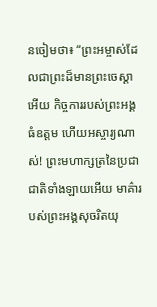នចៀមថា៖ “ព្រះអម្ចាស់ដែលជាព្រះដ៏មានព្រះចេស្ដាអើយ កិច្ចការរបស់ព្រះអង្គធំឧត្ដម ហើយអស្ចារ្យណាស់! ព្រះមហាក្សត្រនៃប្រជាជាតិទាំងឡាយអើយ មាគ៌ារបស់ព្រះអង្គសុចរិតយុ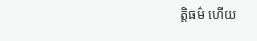ត្តិធម៌ ហើយ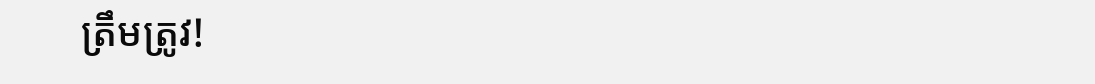ត្រឹមត្រូវ!